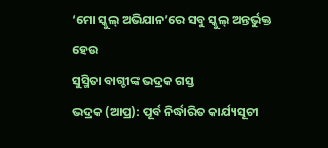‘ମୋ ସ୍କୁଲ୍ ଅଭିଯାନ’ରେ ସବୁ ସ୍କୁଲ୍ ଅନ୍ତର୍ଭୁକ୍ତ ହେଉ
ସୁସ୍ମିତା ବାଗ୍ଚୀଙ୍କ ଭଦ୍ରକ ଗସ୍ତ
ଭଦ୍ରକ (ଆପ୍ର): ପୂର୍ବ ନିର୍ଦ୍ଧାରିତ କାର୍ଯ୍ୟସୂଚୀ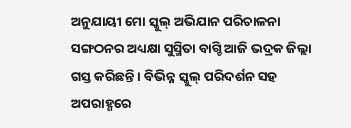ଅନୁଯାୟୀ ମୋ ସ୍କୁଲ୍ ଅଭିଯାନ ପରିଚାଳନା ସଙ୍ଗଠନର ଅଧ୍ୟକ୍ଷା ସୁସ୍ମିତା ବାଗ୍ଚି ଆଜି ଭଦ୍ରକ ଜିଲ୍ଲା ଗସ୍ତ କରିଛନ୍ତି । ବିଭିନ୍ନ ସ୍କୁଲ୍ ପରିଦର୍ଶନ ସହ ଅପରାହ୍ଣରେ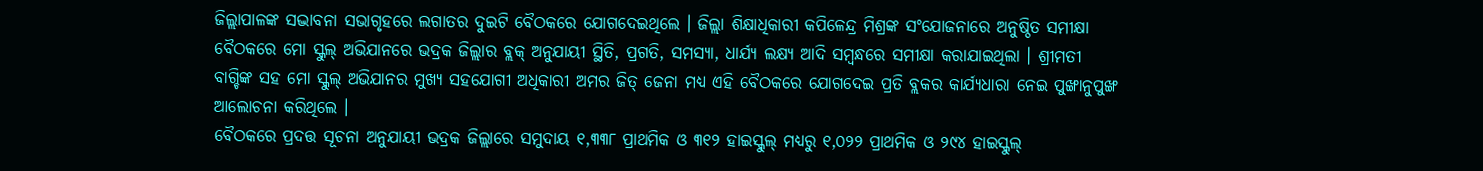ଜିଲ୍ଲାପାଳଙ୍କ ସଦ୍ଭାବନା ସଭାଗୃହରେ ଲଗାତର ଦୁଇଟି ବୈଠକରେ ଯୋଗଦେଇଥିଲେ । ଜିଲ୍ଲା ଶିକ୍ଷାଧିକାରୀ କପିଳେନ୍ଦ୍ର ମିଶ୍ରଙ୍କ ସଂଯୋଜନାରେ ଅନୁଷ୍ଠିତ ସମୀକ୍ଷା ବୈଠକରେ ମୋ ସ୍କୁଲ୍ ଅଭିଯାନରେ ଭଦ୍ରକ ଜିଲ୍ଲାର ବ୍ଲକ୍ ଅନୁଯାୟୀ ସ୍ଥିତି, ପ୍ରଗତି, ସମସ୍ୟା, ଧାର୍ଯ୍ୟ ଲକ୍ଷ୍ୟ ଆଦି ସମ୍ବନ୍ଧରେ ସମୀକ୍ଷା କରାଯାଇଥିଲା । ଶ୍ରୀମତୀ ବାଗ୍ଚିଙ୍କ ସହ ମୋ ସ୍କୁଲ୍ ଅଭିଯାନର ମୁଖ୍ୟ ସହଯୋଗୀ ଅଧିକାରୀ ଅମର ଜିତ୍ ଜେନା ମଧ୍ୟ ଏହି ବୈଠକରେ ଯୋଗଦେଇ ପ୍ରତି ବ୍ଲକର କାର୍ଯ୍ୟଧାରା ନେଇ ପୁଙ୍ଖାନୁପୁଙ୍ଖ ଆଲୋଚନା କରିଥିଲେ ।
ବୈଠକରେ ପ୍ରଦତ୍ତ ସୂଚନା ଅନୁଯାୟୀ ଭଦ୍ରକ ଜିଲ୍ଲାରେ ସମୁଦାୟ ୧,୩୩୮ ପ୍ରାଥମିକ ଓ ୩୧୨ ହାଇସ୍କୁଲ୍ ମଧ୍ୟରୁ ୧,୦୨୨ ପ୍ରାଥମିକ ଓ ୨୯୪ ହାଇସ୍କୁଲ୍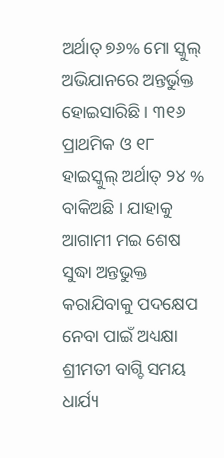ଅର୍ଥାତ୍ ୭୬% ମୋ ସ୍କୁଲ୍ ଅଭିଯାନରେ ଅନ୍ତର୍ଭୁକ୍ତ ହୋଇସାରିଛି । ୩୧୬ ପ୍ରାଥମିକ ଓ ୧୮ ହାଇସ୍କୁଲ୍ ଅର୍ଥାତ୍ ୨୪ % ବାକିଅଛି । ଯାହାକୁ ଆଗାମୀ ମଇ ଶେଷ ସୁଦ୍ଧା ଅନ୍ତଭୁକ୍ତ କରାଯିବାକୁ ପଦକ୍ଷେପ ନେବା ପାଇଁ ଅଧ୍ୟକ୍ଷା ଶ୍ରୀମତୀ ବାଗ୍ଚି ସମୟ ଧାର୍ଯ୍ୟ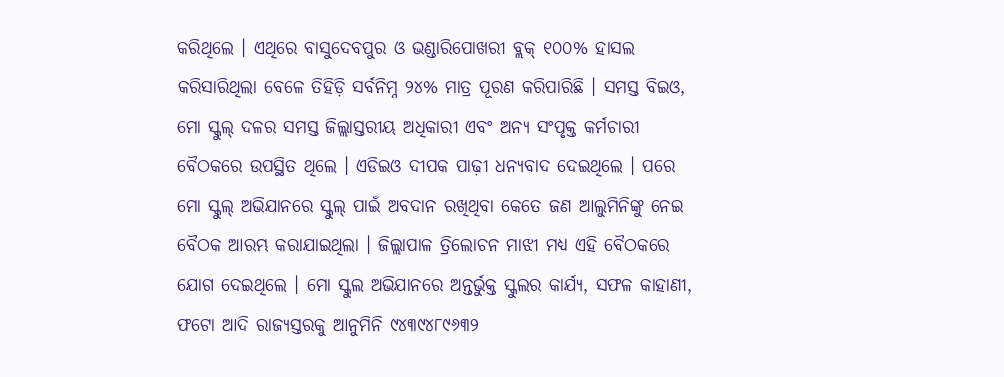କରିଥିଲେ । ଏଥିରେ ବାସୁଦେବପୁର ଓ ଭଣ୍ଡାରିପୋଖରୀ ବ୍ଲକ୍ ୧୦୦% ହାସଲ କରିସାରିଥିଲା ବେଳେ ତିହିଡ଼ି ସର୍ବନିମ୍ନ ୨୪% ମାତ୍ର ପୂରଣ କରିପାରିଛି । ସମସ୍ତ ବିଇଓ, ମୋ ସ୍କୁଲ୍ ଦଳର ସମସ୍ତ ଜିଲ୍ଲାସ୍ତରୀୟ ଅଧିକାରୀ ଏବଂ ଅନ୍ୟ ସଂପୃକ୍ତ କର୍ମଚାରୀ ବୈଠକରେ ଉପସ୍ଥିତ ଥିଲେ । ଏଡିଇଓ ଦୀପକ ପାଢ଼ୀ ଧନ୍ୟବାଦ ଦେଇଥିଲେ । ପରେ ମୋ ସ୍କୁଲ୍ ଅଭିଯାନରେ ସ୍କୁଲ୍ ପାଇଁ ଅବଦାନ ରଖିଥିବା କେତେ ଜଣ ଆଲୁମିନିଙ୍କୁ ନେଇ ବୈଠକ ଆରମ୍ଭ କରାଯାଇଥିଲା । ଜିଲ୍ଲାପାଳ ତ୍ରିଲୋଚନ ମାଝୀ ମଧ୍ୟ ଏହି ବୈଠକରେ ଯୋଗ ଦେଇଥିଲେ । ମୋ ସ୍କୁଲ ଅଭିଯାନରେ ଅନ୍ତର୍ଭୁକ୍ତ ସ୍କୁଲର କାର୍ଯ୍ୟ, ସଫଳ କାହାଣୀ, ଫଟୋ ଆଦି ରାଜ୍ୟସ୍ତରକୁ ଆନୁମିନି ୯୪୩୯୪୮୯୬୩୨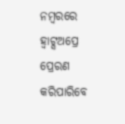ନମ୍ବରରେ ହ୍ୱାଟ୍ସଅପ୍ରେ ପ୍ରେରଣ କରିପାରିବେ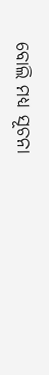ବୋଲି ମଧ୍ୟ ସୂଚନା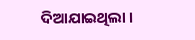ଦିଆଯାଇଥିଲା ।